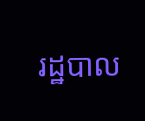រដ្ឋបាល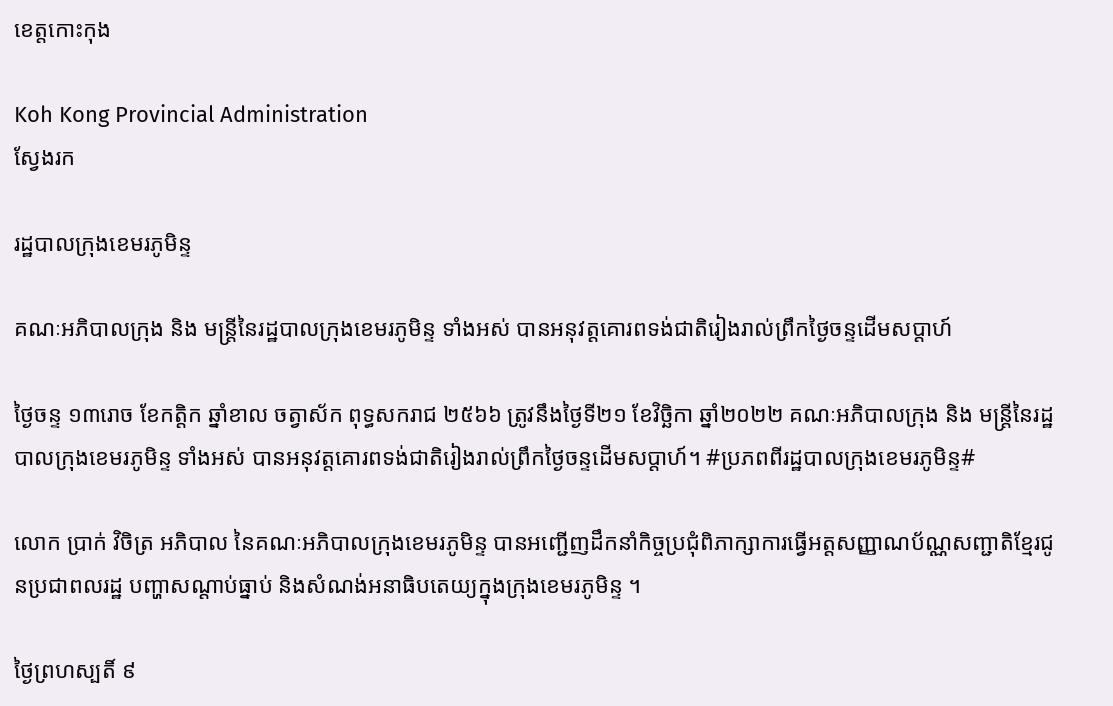ខេត្តកោះកុង

Koh Kong Provincial Administration
ស្វែងរក

រដ្ឋបាលក្រុងខេមរភូមិន្ទ

គណៈអភិបាលក្រុង និង មន្ត្រីនៃរដ្ឋបាលក្រុងខេមរភូមិន្ទ ទាំងអស់ បានអនុវត្តគោរពទង់ជាតិរៀងរាល់ព្រឹកថ្ងៃចន្ទដើមសប្តាហ៍

ថ្ងៃចន្ទ ១៣រោច ខែកត្តិក ឆ្នាំខាល ចត្វាស័ក ពុទ្ធសករាជ ២៥៦៦ ត្រូវនឹងថ្ងៃទី២១ ខែវិច្ឆិកា ឆ្នាំ២០២២ គណៈអភិបាលក្រុង និង មន្ត្រីនៃរដ្ឋបាលក្រុងខេមរភូមិន្ទ ទាំងអស់ បានអនុវត្តគោរពទង់ជាតិរៀងរាល់ព្រឹកថ្ងៃចន្ទដើមសប្តាហ៍។ #ប្រភពពីរដ្ឋបាលក្រុងខេមរភូមិន្ទ#

លោក ប្រាក់ វិចិត្រ អភិបាល នៃគណៈអភិបាលក្រុងខេមរភូមិន្ទ បានអញ្ជើញដឹកនាំកិច្ចប្រជុំពិភាក្សាការធ្វើអត្តសញ្ញាណប័ណ្ណសញ្ជាតិខ្មែរជូនប្រជាពលរដ្ឋ បញ្ហាសណ្តាប់ធ្នាប់ និងសំណង់អនាធិបតេយ្យក្នុងក្រុងខេមរភូមិន្ទ ។

ថ្ងៃព្រហស្បតិ៍ ៩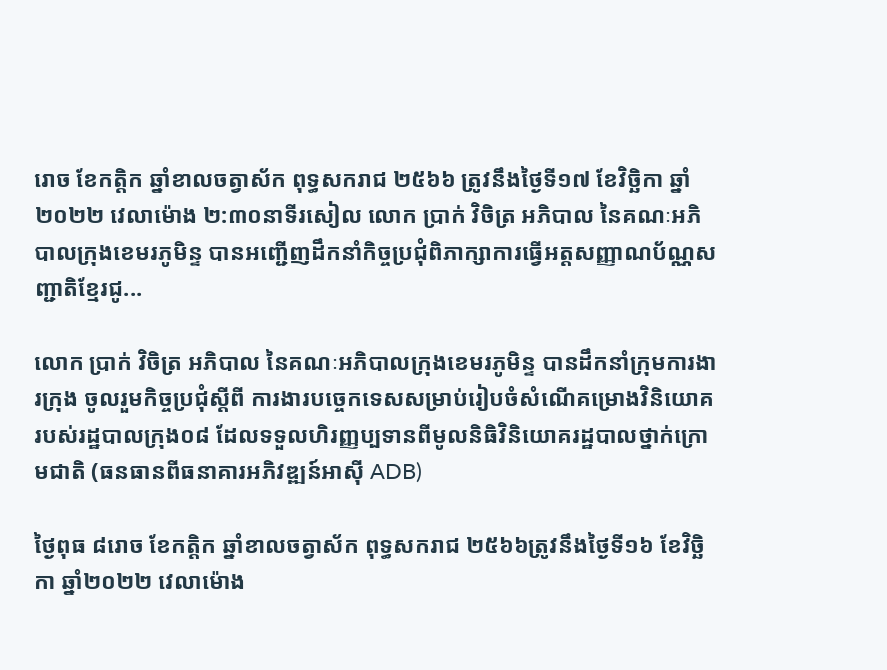រោច ខែកត្តិក ឆ្នាំខាលចត្វាស័ក ពុទ្ធសករាជ ២៥៦៦ ត្រូវនឹងថ្ងៃទី១៧ ខែវិច្ឆិកា ឆ្នាំ២០២២ វេលាម៉ោង ២:៣០នាទីរសៀល លោក ប្រាក់ វិចិត្រ អភិបាល នៃគណៈអភិបាលក្រុងខេមរភូមិន្ទ បានអញ្ជើញដឹកនាំកិច្ចប្រជុំពិភាក្សាការធ្វើអត្តសញ្ញាណប័ណ្ណសញ្ជាតិខ្មែរជូ...

លោក ប្រាក់ វិចិត្រ អភិបាល នៃគណៈអភិបាលក្រុងខេមរភូមិន្ទ បានដឹកនាំក្រុមការងារក្រុង ចូលរួមកិច្ចប្រជុំស្តីពី ការងារបច្ចេកទេសសម្រាប់រៀបចំសំណើគម្រោងវិនិយោគរបស់រដ្ឋបាលក្រុង០៨ ដែលទទួលហិរញ្ញប្បទានពីមូលនិធិវិនិយោគរដ្ឋបាលថ្នាក់ក្រោមជាតិ (ធនធានពីធនាគារអភិវឌ្ឍន៍អាស៊ី ADB)

ថ្ងៃពុធ ៨រោច ខែកត្តិក ឆ្នាំខាលចត្វាស័ក ពុទ្ធសករាជ ២៥៦៦ត្រូវនឹងថ្ងៃទី១៦ ខែវិច្ឆិកា ឆ្នាំ២០២២ វេលាម៉ោង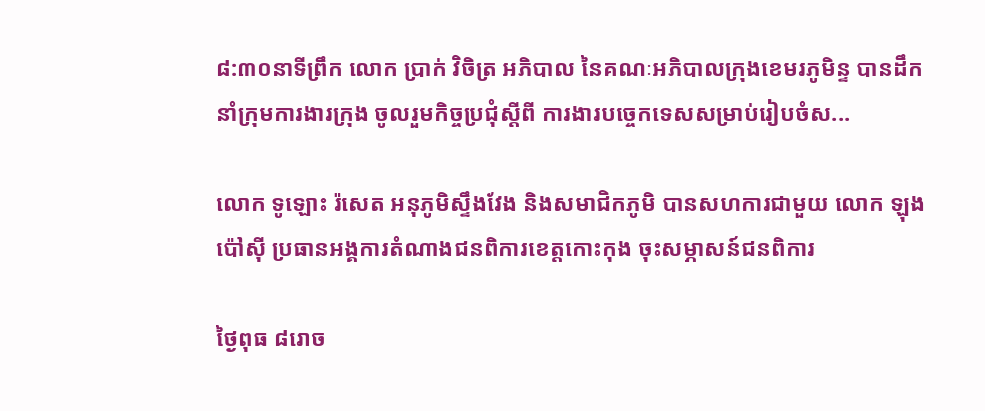៨:៣០នាទីព្រឹក លោក ប្រាក់ វិចិត្រ អភិបាល នៃគណៈអភិបាលក្រុងខេមរភូមិន្ទ បានដឹកនាំក្រុមការងារក្រុង ចូលរួមកិច្ចប្រជុំស្តីពី ការងារបច្ចេកទេសសម្រាប់រៀបចំស...

លោក ទូឡោះ រ៉សេត អនុភូមិស្ទឹងវែង និងសមាជិកភូមិ បានសហការជាមួយ លោក ឡុង ប៉ៅសុី ប្រធានអង្គការតំណាងជនពិការខេត្តកោះកុង ចុះសម្ភាសន៍ជនពិការ

ថ្ងៃពុធ ៨រោច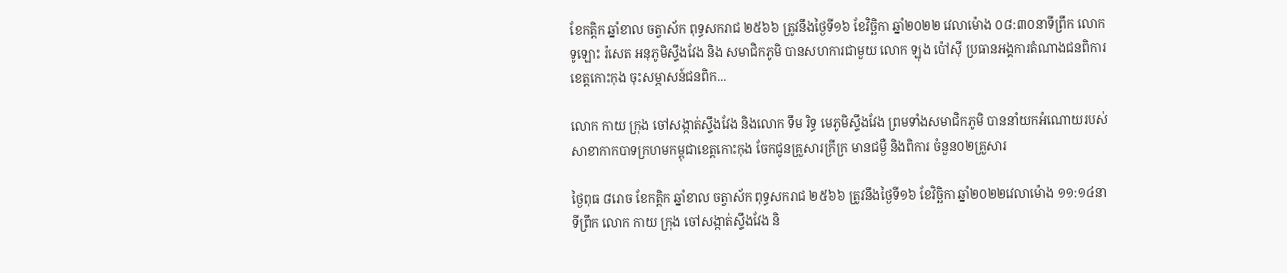ខែកត្តិក ឆ្នាំខាល ចត្វាស័ក ពុទ្ធសករាជ ២៥៦៦ ត្រូវនឹងថ្ងៃទី១៦ ខែវិច្ឆិកា ឆ្នាំ២០២២ វេលាម៉ោង ០៨:៣០នាទីព្រឹក លោក ទូឡោះ រ៉សេត អនុភូមិស្ទឹងវែង និង សមាជិកភូមិ បានសហការជាមួយ លោក ឡុង ប៉ៅសុី ប្រធានអង្គការតំណាងជនពិការខេត្តកោះកុង ចុះសម្ភាសន៍ជនពិក...

លោក កាយ ក្រុង ចៅសង្កាត់ស្ទឹងវែង និងលោក ទឹម រិទ្ធ មេភូមិស្ទឹងវែង ព្រមទាំងសមាជិកភូមិ បាននាំយកអំណោយរបស់សាខាកាកបាទក្រហមកម្ពុជាខេត្តកោះកុង ចែកជូនគ្រួសារក្រីក្រ មានជម្ងឺ និងពិការ ចំនួន០២គ្រួសារ

ថ្ងៃពុធ ៨រោច ខែកត្តិក ឆ្នាំខាល ចត្វាស័ក ពុទ្ធសករាជ ២៥៦៦ ត្រូវនឹងថ្ងៃទី១៦ ខែវិច្ឆិកា ឆ្នាំ២០២២វេលាម៉ោង ១១:១៤នាទីព្រឹក លោក កាយ ក្រុង ចៅសង្កាត់ស្ទឹងវែង និ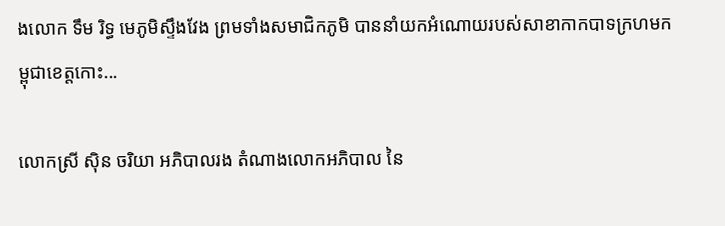ងលោក ទឹម រិទ្ធ មេភូមិស្ទឹងវែង ព្រមទាំងសមាជិកភូមិ បាននាំយកអំណោយរបស់សាខាកាកបាទក្រហមកម្ពុជាខេត្តកោះ...

លោកស្រី ស៊ិន ចរិយា អភិបាលរង តំណាងលោកអភិបាល នៃ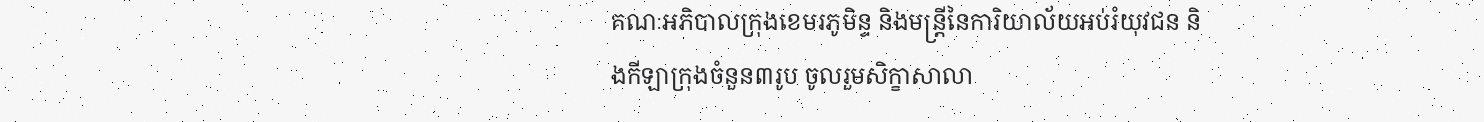គណៈអភិបាលក្រុងខេមរភូមិន្ទ និងមន្រ្តីនៃការិយាល័យអប់រំយុវជន និងកីឡាក្រុងចំនួន៣រូប ចូលរួមសិក្ខាសាលា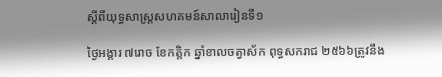ស្តីពីយុទ្ធសាស្ត្រសហគមន៍សាលារៀនទី១

ថ្ងៃអង្គារ ៧រោច ខែកត្តិក ឆ្នាំខាលចត្វាស័ក ពុទ្ធសករាជ ២៥៦៦ត្រូវនឹង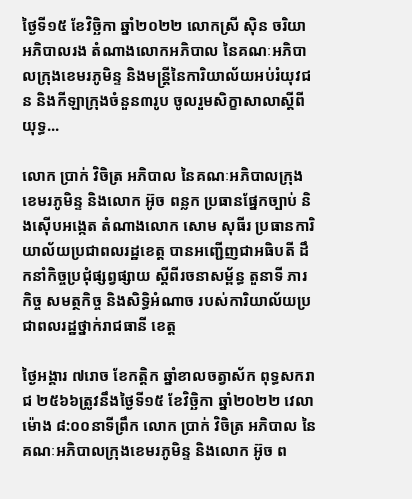ថ្ងៃទី១៥ ខែវិច្ឆិកា ឆ្នាំ២០២២ លោកស្រី ស៊ិន ចរិយា អភិបាលរង តំណាងលោកអភិបាល នៃគណៈអភិបាលក្រុងខេមរភូមិន្ទ និងមន្រ្តីនៃការិយាល័យអប់រំយុវជន និងកីឡាក្រុងចំនួន៣រូប ចូលរួមសិក្ខាសាលាស្តីពីយុទ្ធ...

លោក ប្រាក់ វិចិត្រ អភិបាល នៃគណៈអភិបាលក្រុងខេមរភូមិន្ទ និងលោក អ៊ូច ពន្លក ប្រធានផ្នែកច្បាប់ និងស៊ើបអង្កេត តំណាងលោក សោម សុធីរ ប្រធានការិយាល័យប្រជាពលរដ្ឋខេត្ត បានអញ្ជើញជាអធិបតី ដឹកនាំកិច្ចប្រជុំផ្សព្វផ្សាយ ស្តីពីរចនាសម្ព័ន្ធ តួនាទី ភារកិច្ច សមត្ថកិច្ច និងសិទ្ធិអំណាច របស់ការិយាល័យប្រជាពលរដ្ឋថ្នាក់រាជធានី ខេត្ត

ថ្ងៃអង្គារ ៧រោច ខែកត្តិក ឆ្នាំខាលចត្វាស័ក ពុទ្ធសករាជ ២៥៦៦ត្រូវនឹងថ្ងៃទី១៥ ខែវិច្ឆិកា ឆ្នាំ២០២២ វេលាម៉ោង ៨:០០នាទីព្រឹក លោក ប្រាក់ វិចិត្រ អភិបាល នៃគណៈអភិបាលក្រុងខេមរភូមិន្ទ និងលោក អ៊ូច ព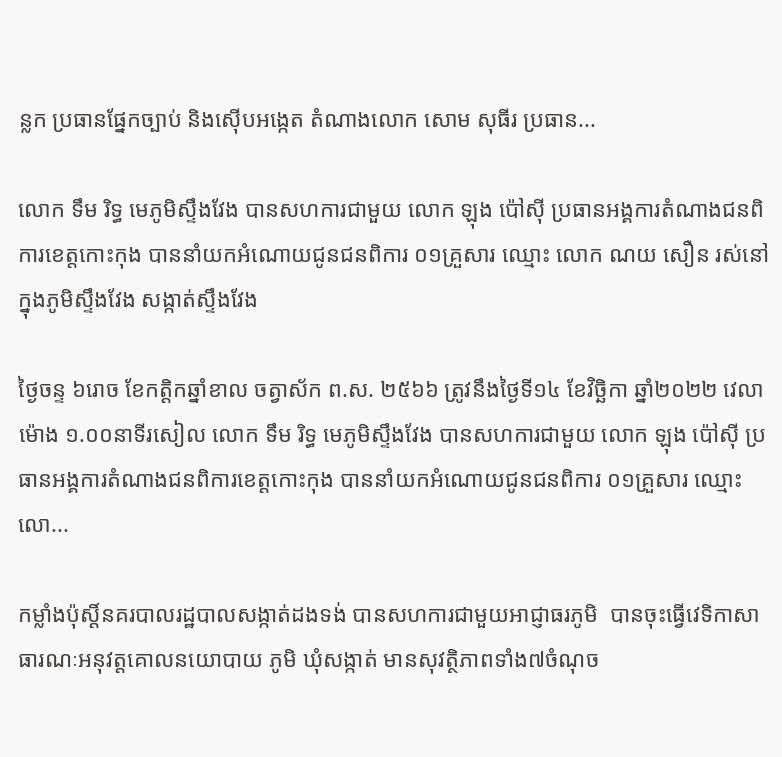ន្លក ប្រធានផ្នែកច្បាប់ និងស៊ើបអង្កេត តំណាងលោក សោម សុធីរ ប្រធាន...

លោក ទឹម រិទ្ធ មេភូមិស្ទឹងវែង បានសហការជាមួយ លោក ឡុង ប៉ៅសុី ប្រធានអង្គការតំណាងជនពិការខេត្តកោះកុង បាននាំយកអំណោយជូនជនពិការ ០១គ្រួសារ ឈ្មោះ លោក ណយ សឿន រស់នៅក្នុងភូមិស្ទឹងវែង សង្កាត់ស្ទឹងវែង

ថ្ងៃចន្ទ ៦រោច ខែកត្តិកឆ្នាំខាល ចត្វាស័ក ព.ស. ២៥៦៦ ត្រូវនឹងថ្ងៃទី១៤ ខែវិច្ឆិកា ឆ្នាំ២០២២ វេលាម៉ោង ១.០០នាទីរសៀល លោក ទឹម រិទ្ធ មេភូមិស្ទឹងវែង បានសហការជាមួយ លោក ឡុង ប៉ៅសុី ប្រធានអង្គការតំណាងជនពិការខេត្តកោះកុង បាននាំយកអំណោយជូនជនពិការ ០១គ្រួសារ ឈ្មោះ លោ...

កម្លាំងប៉ុស្តិ៍នគរបាលរដ្ឋបាលសង្កាត់ដងទង់ បានសហការជាមួយអាជ្ញាធរភូមិ  បានចុះធ្វើវេទិកាសាធារណៈអនុវត្តគោលនយោបាយ ភូមិ ឃុំសង្កាត់ មានសុវត្ថិភាពទាំង៧ចំណុច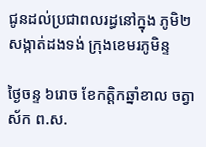ជូនដល់ប្រជាពលរដ្ធនៅក្នុង ភូមិ២ សង្កាត់ដងទង់ ក្រុងខេមរភូមិន្ទ

ថ្ងៃចន្ទ ៦រោច ខែកត្តិកឆ្នាំខាល ចត្វាស័ក ព.ស.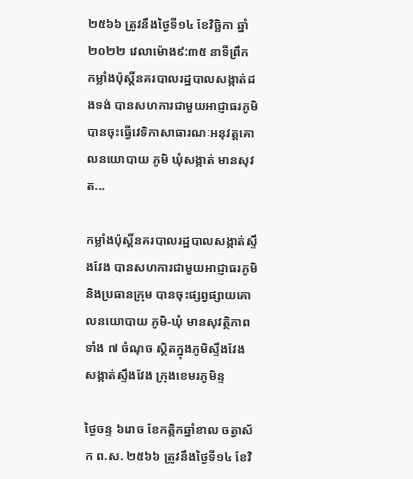២៥៦៦ ត្រូវនឹងថ្ងៃទី១៤ ខែវិច្ឆិកា ឆ្នាំ២០២២ វេលាម៉ោង៩:៣៥ នាទីព្រឹក កម្លាំងប៉ុស្តិ៍នគរបាលរដ្ឋបាលសង្កាត់ដងទង់ បានសហការជាមួយអាជ្ញាធរភូមិ  បានចុះធ្វើវេទិកាសាធារណៈអនុវត្តគោលនយោបាយ ភូមិ ឃុំសង្កាត់ មានសុវត...

កម្លាំងប៉ុស្តិ៍នគរបាលរដ្ឋបាលសង្កាត់ស្ទឹងវែង បានសហការជាមួយអាជ្ញាធរភូមិ និងប្រធានក្រុម បានចុះផ្សព្វផ្សាយគោលនយោបាយ ភូមិ-ឃុំ មានសុវត្ថិភាពទាំង ៧ ចំណុច ស្ថិតក្នុងភូមិស្ទឹងវែង សង្កាត់ស្ទឹងវែង ក្រុងខេមរភូមិន្ទ

ថ្ងៃចន្ទ ៦រោច ខែកត្តិកឆ្នាំខាល ចត្វាស័ក ព.ស. ២៥៦៦ ត្រូវនឹងថ្ងៃទី១៤ ខែវិ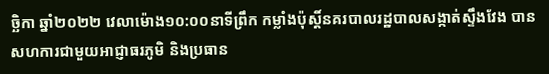ច្ឆិកា ឆ្នាំ២០២២ វេលាម៉ោង១០:០០នាទីព្រឹក កម្លាំងប៉ុស្តិ៍នគរបាលរដ្ឋបាលសង្កាត់ស្ទឹងវែង បានសហការជាមួយអាជ្ញាធរភូមិ និងប្រធាន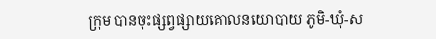ក្រុម បានចុះផ្សព្វផ្សាយគោលនយោបាយ ភូមិ-ឃុំ-ស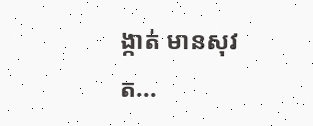ង្កាត់ មានសុវត...